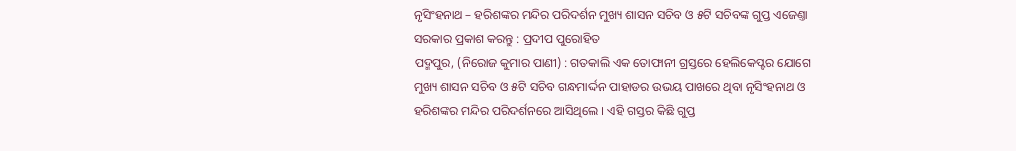ନୃସିଂହନାଥ – ହରିଶଙ୍କର ମନ୍ଦିର ପରିଦର୍ଶନ ମୁଖ୍ୟ ଶାସନ ସଚିବ ଓ ୫ଟି ସଚିବଙ୍କ ଗୁପ୍ତ ଏଜେଣ୍ତା ସରକାର ପ୍ରକାଶ କରନ୍ତୁ : ପ୍ରଦୀପ ପୁରୋହିତ
ପଦ୍ମପୁର, (ନିରୋଜ କୁମାର ପାଣୀ) : ଗତକାଲି ଏକ ତୋଫାନୀ ଗ୍ରସ୍ତରେ ହେଲିକେପ୍ଟର ଯୋଗେ ମୁଖ୍ୟ ଶାସନ ସଚିବ ଓ ୫ଟି ସଚିବ ଗନ୍ଧମାର୍ଦ୍ଦନ ପାହାଡର ଉଭୟ ପାଖରେ ଥିବା ନୃସିଂହନାଥ ଓ ହରିଶଙ୍କର ମନ୍ଦିର ପରିଦର୍ଶନରେ ଆସିଥିଲେ । ଏହି ଗସ୍ତର କିଛି ଗୁପ୍ତ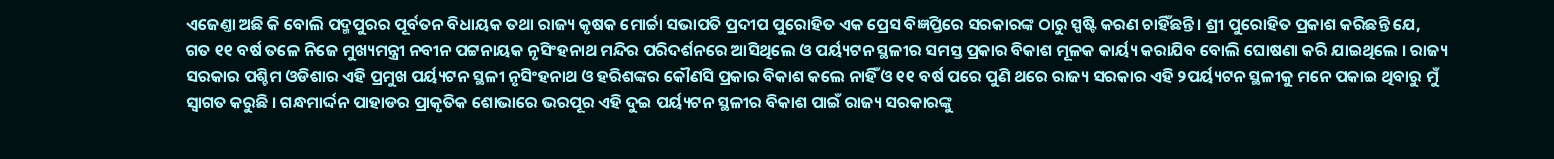ଏଜେଣ୍ତା ଅଛି କି ବୋଲି ପଦ୍ମପୁରର ପୂର୍ବତନ ବିଧାୟକ ତଥା ରାଜ୍ୟ କୃଷକ ମୋର୍ଚ୍ଚା ସଭାପତି ପ୍ରଦୀପ ପୁରୋହିତ ଏକ ପ୍ରେସ ବିଜ୍ଞପ୍ତିରେ ସରକାରଙ୍କ ଠାରୁ ସ୍ପଷ୍ଟି କରଣ ଚାହିଁଛନ୍ତି । ଶ୍ରୀ ପୁରୋହିତ ପ୍ରକାଶ କରିଛନ୍ତି ଯେ, ଗତ ୧୧ ବର୍ଷ ତଳେ ନିଜେ ମୁଖ୍ୟମନ୍ତ୍ରୀ ନବୀନ ପଟ୍ଟନାୟକ ନୃସିଂହନାଥ ମନ୍ଦିର ପରିଦର୍ଶନରେ ଆସିଥିଲେ ଓ ପର୍ୟ୍ୟଟନ ସ୍ଥଳୀର ସମସ୍ତ ପ୍ରକାର ବିକାଶ ମୂଳକ କାର୍ୟ୍ୟ କରାଯିବ ବୋଲି ଘୋଷଣା କରି ଯାଇଥିଲେ । ରାଜ୍ୟ ସରକାର ପଶ୍ଚିମ ଓଡିଶାର ଏହି ପ୍ରମୁଖ ପର୍ୟ୍ୟଟନ ସ୍ଥଳୀ ନୃସିଂହନାଥ ଓ ହରିଶଙ୍କର କୌଣସି ପ୍ରକାର ବିକାଶ କଲେ ନାହିଁ ଓ ୧୧ ବର୍ଷ ପରେ ପୁଣି ଥରେ ରାଜ୍ୟ ସରକାର ଏହି ୨ପର୍ୟ୍ୟଟନ ସ୍ଥଳୀକୁ ମନେ ପକାଇ ଥିବାରୁ ମୁଁ ସ୍ବାଗତ କରୁଛି । ଗନ୍ଧମାର୍ଦ୍ଦନ ପାହାଡର ପ୍ରାକୃତିକ ଶୋଭାରେ ଭରପୂର ଏହି ଦୁଇ ପର୍ୟ୍ୟଟନ ସ୍ଥଳୀର ବିକାଶ ପାଇଁ ରାଜ୍ୟ ସରକାରଙ୍କୁ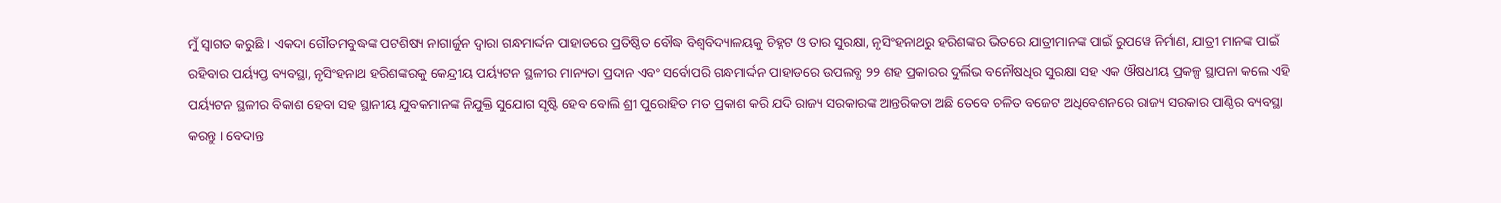ମୁଁ ସ୍ବାଗତ କରୁଛି । ଏକଦା ଗୌତମବୁଦ୍ଧଙ୍କ ପଟଶିଷ୍ୟ ନାଗାର୍ଜୁନ ଦ୍ୱାରା ଗନ୍ଧମାର୍ଦ୍ଦନ ପାହାଡରେ ପ୍ରତିଷ୍ଠିତ ବୌଦ୍ଧ ବିଶ୍ବବିଦ୍ୟାଳୟକୁ ଚିହ୍ନଟ ଓ ତାର ସୁରକ୍ଷା, ନୃସିଂହନାଥରୁ ହରିଶଙ୍କର ଭିତରେ ଯାତ୍ରୀମାନଙ୍କ ପାଇଁ ରୁପୱେ ନିର୍ମାଣ, ଯାତ୍ରୀ ମାନଙ୍କ ପାଇଁ ରହିବାର ପର୍ୟ୍ୟପ୍ତ ବ୍ୟବସ୍ଥା, ନୃସିଂହନାଥ ହରିଶଙ୍କରକୁ କେନ୍ଦ୍ରୀୟ ପର୍ୟ୍ୟଟନ ସ୍ଥଳୀର ମାନ୍ୟତା ପ୍ରଦାନ ଏବଂ ସର୍ବୋପରି ଗନ୍ଧମାର୍ଦ୍ଦନ ପାହାଡରେ ଉପଲବ୍ଧ ୨୨ ଶହ ପ୍ରକାରର ଦୁର୍ଲିଭ ବନୌଷଧିର ସୁରକ୍ଷା ସହ ଏକ ଔଷଧୀୟ ପ୍ରକଳ୍ପ ସ୍ଥାପନା କଲେ ଏହି ପର୍ୟ୍ୟଟନ ସ୍ଥଳୀର ବିକାଶ ହେବା ସହ ସ୍ଥାନୀୟ ଯୁବକମାନଙ୍କ ନିଯୁକ୍ତି ସୁଯୋଗ ସୃଷ୍ଟି ହେବ ବୋଲି ଶ୍ରୀ ପୁରୋହିତ ମତ ପ୍ରକାଶ କରି ଯଦି ରାଜ୍ୟ ସରକାରଙ୍କ ଆନ୍ତରିକତା ଅଛି ତେବେ ଚଳିତ ବଜେଟ ଅଧିବେଶନରେ ରାଜ୍ୟ ସରକାର ପାଣ୍ଠିର ବ୍ୟବସ୍ଥା କରନ୍ତୁ । ବେଦାନ୍ତ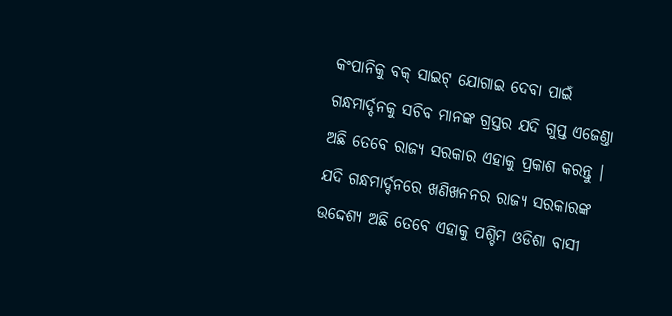କଂପାନିକୁ ବକ୍ ସାଇଟ୍ ଯୋଗାଇ ଦେବା ପାଇଁ ଗନ୍ଧମାର୍ଦ୍ଦନକୁ ସଚିବ ମାନଙ୍କ ଗ୍ରସ୍ତର ଯଦି ଗୁପ୍ତ ଏଜେଣ୍ତା ଅଛି ତେବେ ରାଜ୍ୟ ସରକାର ଏହାକୁ ପ୍ରକାଶ କରନ୍ତୁ । ଯଦି ଗନ୍ଧମାର୍ଦ୍ଦନରେ ଖଣିଖନନର ରାଜ୍ୟ ସରକାରଙ୍କ ଉଦ୍ଦେଶ୍ୟ ଅଛି ତେବେ ଏହାକୁ ପଶ୍ଚିମ ଓଡିଶା ବାସୀ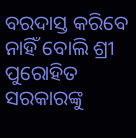ବରଦାସ୍ତ କରିବେ ନାହିଁ ବୋଲି ଶ୍ରୀ ପୁରୋହିତ ସରକାରଙ୍କୁ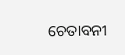ଚେତାବନୀ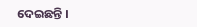ଦେଇଛନ୍ତି ।